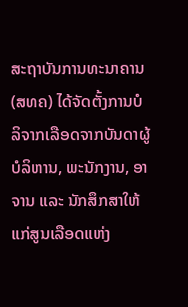ສະຖາບັນການທະນາຄານ (ສທຄ) ໄດ້ຈັດຕັ້ງການບໍລິຈາກເລືອດຈາກບັນດາຜູ້ບໍລິຫານ, ພະນັກງານ, ອາຈານ ແລະ ນັກສຶກສາໃຫ້ແກ່ສູນເລືອດແຫ່ງ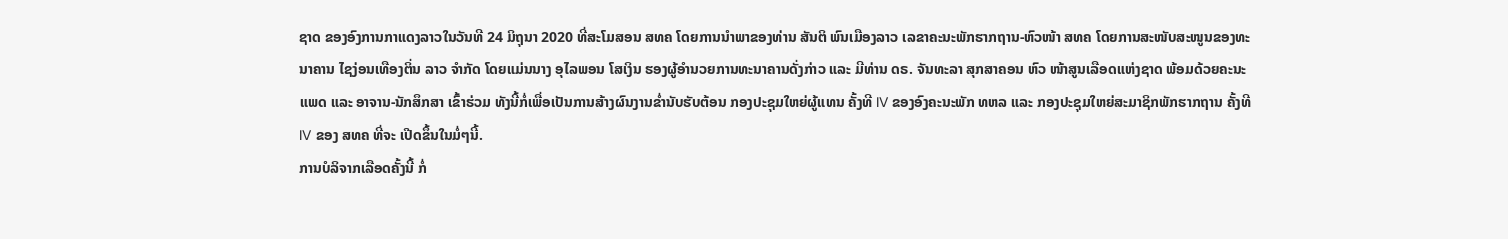ຊາດ ຂອງອົງການກາແດງລາວໃນວັນທີ 24 ມິຖຸນາ 2020 ທີ່ສະໂມສອນ ສທຄ ໂດຍການນໍາພາຂອງທ່ານ ສັນຕິ ພົນເມືອງລາວ ເລຂາຄະນະພັກຮາກຖານ-ຫົວໜ້າ ສທຄ ໂດຍການສະໜັບສະໜູນຂອງທະນາຄານ ໄຊງ່ອນເທືອງຕິ່ນ ລາວ ຈຳກັດ ໂດຍແມ່ນນາງ ອຸໄລພອນ ໂສເງິນ ຮອງຜູ້ອຳນວຍການທະນາຄານດັ່ງກ່າວ ແລະ ມີທ່ານ ດຣ. ຈັນທະລາ ສຸກສາຄອນ ຫົວ ໜ້າສູນເລືອດແຫ່ງຊາດ ພ້ອມດ້ວຍຄະນະແພດ ແລະ ອາຈານ-ນັກສຶກສາ ເຂົ້າຮ່ວມ ທັງນີ້ກໍ່ເພື່ອເປັນການສ້າງຜົນງານຂໍ່ານັບຮັບຕ້ອນ ກອງປະຊຸມໃຫຍ່ຜູ້ແທນ ຄັ້ງທີ IV ຂອງອົງຄະນະພັກ ທຫລ ແລະ ກອງປະຊຸມໃຫຍ່ສະມາຊິກພັກຮາກຖານ ຄັ້ງທີ IV ຂອງ ສທຄ ທີ່ຈະ ເປີດຂຶ້ນໃນມໍ່ໆນີ້.
ການບໍລິຈາກເລືອດຄັ້ງນີ້ ກໍ່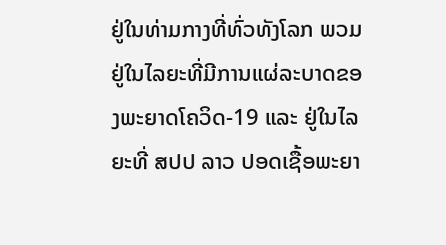ຢູ່ໃນທ່າມກາງທີ່ທົ່ວທັງໂລກ ພວມຢູ່ໃນໄລຍະທີ່ມີການແຜ່ລະບາດຂອງພະຍາດໂຄວິດ-19 ແລະ ຢູ່ໃນໄລຍະທີ່ ສປປ ລາວ ປອດເຊື້ອພະຍາ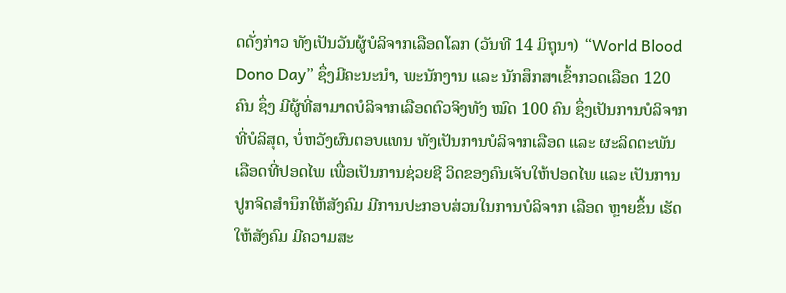ດດັ່ງກ່າວ ທັງເປັນວັນຜູ້ບໍລິຈາກເລືອດໂລກ (ວັນທີ 14 ມິຖຸນາ) “World Blood Dono Day” ຊຶ່ງມີຄະນະນໍາ, ພະນັກງານ ແລະ ນັກສຶກສາເຂົ້າກວດເລືອດ 120 ຄົນ ຊຶ່ງ ມີຜູ້ທີ່ສາມາດບໍລິຈາກເລືອດຕົວຈິງທັງ ໝົດ 100 ຄົນ ຊຶ່ງເປັນການບໍລິຈາກທີ່ບໍລິສຸດ, ບໍ່ຫວັງຜົນຕອບແທນ ທັງເປັນການບໍລິຈາກເລືອດ ແລະ ຜະລິດຕະພັນເລືອດທີ່ປອດໄພ ເພື່ອເປັນການຊ່ວຍຊີ ວິດຂອງຄົນເຈັບໃຫ້ປອດໄພ ແລະ ເປັນການປູກຈິດສໍານຶກໃຫ້ສັງຄົມ ມີການປະກອບສ່ວນໃນການບໍລິຈາກ ເລືອດ ຫຼາຍຂຶ້ນ ເຮັດໃຫ້ສັງຄົມ ມີຄວາມສະ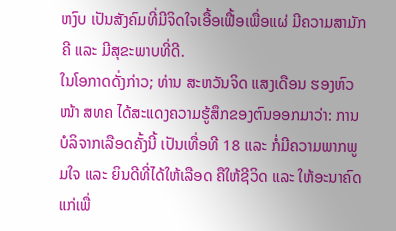ຫງົບ ເປັນສັງຄົມທີ່ມີຈິດໃຈເອື້ອເຟື້ອເພື່ອແຜ່ ມີຄວາມສາມັກຄີ ແລະ ມີສຸຂະພາບທີ່ດີ.
ໃນໂອກາດດັ່ງກ່າວ; ທ່ານ ສະຫວັນຈິດ ແສງເດືອນ ຮອງຫົວໜ້າ ສທຄ ໄດ້ສະແດງຄວາມຮູ້ສຶກຂອງຕົນອອກມາວ່າ: ການບໍລິຈາກເລືອດຄັ້ງນີ້ ເປັນເທື່ອທີ 18 ແລະ ກໍ່ມີຄວາມພາກພູມໃຈ ແລະ ຍິນດີທີ່ໄດ້ໃຫ້ເລືອດ ຄືໃຫ້ຊີວິດ ແລະ ໃຫ້ອະນາຄົດແກ່ເພື່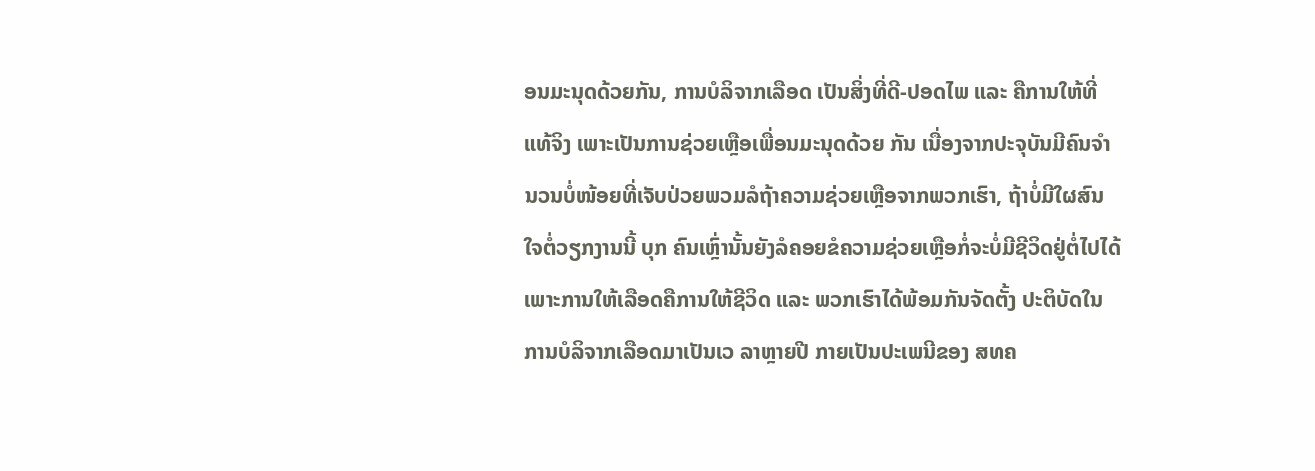ອນມະນຸດດ້ວຍກັນ, ການບໍລິຈາກເລືອດ ເປັນສິ່ງທີ່ດີ-ປອດໄພ ແລະ ຄືການໃຫ້ທີ່ແທ້ຈິງ ເພາະເປັນການຊ່ວຍເຫຼືອເພື່ອນມະນຸດດ້ວຍ ກັນ ເນື່ອງຈາກປະຈຸບັນມີຄົນຈໍານວນບໍ່ໜ້ອຍທີ່ເຈັບປ່ວຍພວມລໍຖ້າຄວາມຊ່ວຍເຫຼືອຈາກພວກເຮົາ, ຖ້າບໍ່ມີໃຜສົນໃຈຕໍ່ວຽກງານນີ້ ບຸກ ຄົນເຫຼົ່ານັ້ນຍັງລໍຄອຍຂໍຄວາມຊ່ວຍເຫຼືອກໍ່ຈະບໍ່ມີຊີວິດຢູ່ຕໍ່ໄປໄດ້ ເພາະການໃຫ້ເລືອດຄືການໃຫ້ຊີວິດ ແລະ ພວກເຮົາໄດ້ພ້ອມກັນຈັດຕັ້ງ ປະຕິບັດໃນການບໍລິຈາກເລືອດມາເປັນເວ ລາຫຼາຍປີ ກາຍເປັນປະເພນີຂອງ ສທຄ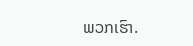ພວກເຮົາ.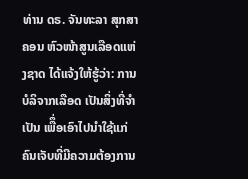ທ່ານ ດຣ. ຈັນທະລາ ສຸກສາຄອນ ຫົວໜ້າສູນເລືອດແຫ່ງຊາດ ໄດ້ແຈ້ງໃຫ້ຮູ້ວ່າ: ການບໍລິຈາກເລືອດ ເປັນສິ່ງທີ່ຈຳເປັນ ເພືຶ່ອເອົາໄປນຳໃຊ້ແກ່ຄົນເຈັບທີ່ມີຄວາມຕ້ອງການ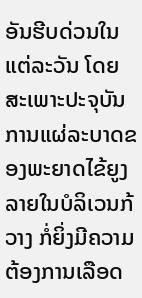ອັນຮີບດ່ວນໃນແຕ່ລະວັນ ໂດຍສະເພາະປະຈຸບັນການແຜ່ລະບາດຂອງພະຍາດໄຂ້ຍູງລາຍໃນບໍລິເວນກ້ວາງ ກໍ່ຍິ່ງມີຄວາມຕ້ອງການເລືອດ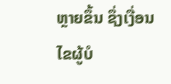ຫຼາຍຂຶ້ນ ຊຶ່ງເງື່ອນໄຂຜູ້ບໍ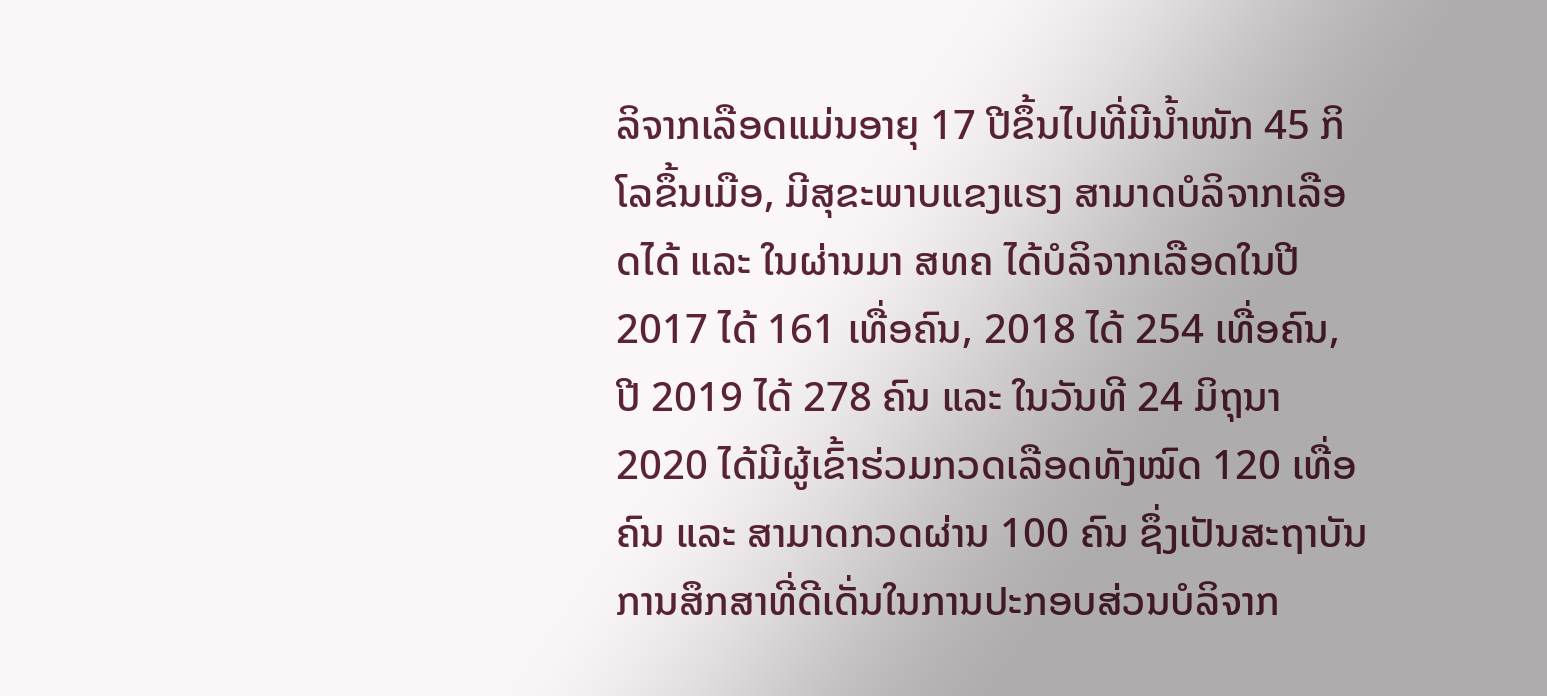ລິຈາກເລືອດແມ່ນອາຍຸ 17 ປີຂຶ້ນໄປທີ່ມີນ້ຳໜັກ 45 ກິໂລຂຶ້ນເມືອ, ມີສຸຂະພາບແຂງແຮງ ສາມາດບໍລິຈາກເລືອດໄດ້ ແລະ ໃນຜ່ານມາ ສທຄ ໄດ້ບໍລິຈາກເລືອດໃນປີ 2017 ໄດ້ 161 ເທື່ອຄົນ, 2018 ໄດ້ 254 ເທື່ອຄົນ, ປີ 2019 ໄດ້ 278 ຄົນ ແລະ ໃນວັນທີ 24 ມິຖຸນາ 2020 ໄດ້ມີຜູ້ເຂົ້າຮ່ວມກວດເລືອດທັງໝົດ 120 ເທື່ອຄົນ ແລະ ສາມາດກວດຜ່ານ 100 ຄົນ ຊຶ່ງເປັນສະຖາບັນການສຶກສາທີ່ດີເດັ່ນໃນການປະກອບສ່ວນບໍລິຈາກ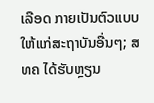ເລືອດ ກາຍເປັນຕົວແບບໃຫ້ແກ່ສະຖາບັນອື່ນໆ; ສທຄ ໄດ້ຮັບຫຼຽນ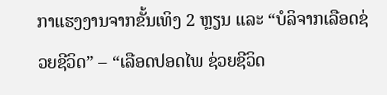ກາແຮງງານຈາກຂັ້ນເທິງ 2 ຫຼຽນ ແລະ “ບໍລິຈາກເລືອດຊ່ວຍຊີວິດ” – “ເລືອດປອດໄພ ຊ່ວຍຊີວິດ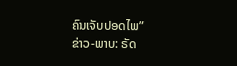ຄົນເຈັບປອດໄພ”
ຂ່າວ-ພາບ: ຣັດ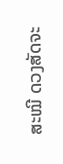ສະໝີ ດວງສັດຈະ